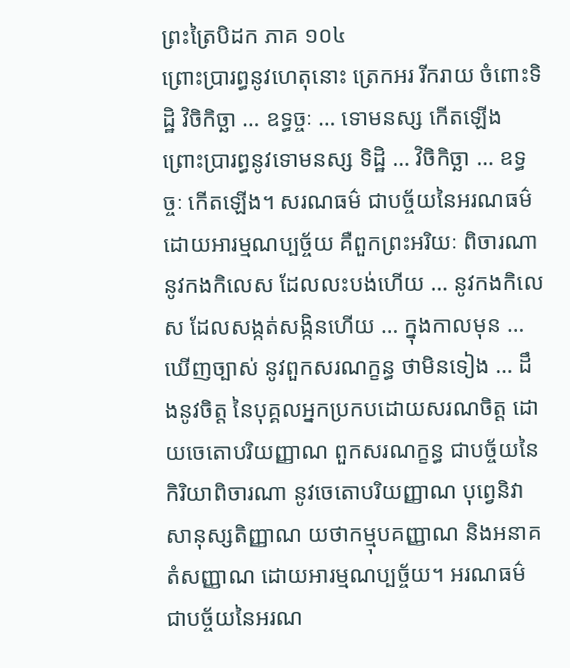ព្រះត្រៃបិដក ភាគ ១០៤
ព្រោះប្រារព្ធនូវហេតុនោះ ត្រេកអរ រីករាយ ចំពោះទិដ្ឋិ វិចិកិច្ឆា … ឧទ្ធច្ចៈ … ទោមនស្ស កើតឡើង ព្រោះប្រារព្ធនូវទោមនស្ស ទិដ្ឋិ … វិចិកិច្ឆា … ឧទ្ធច្ចៈ កើតឡើង។ សរណធម៌ ជាបច្ច័យនៃអរណធម៌ ដោយអារម្មណប្បច្ច័យ គឺពួកព្រះអរិយៈ ពិចារណានូវកងកិលេស ដែលលះបង់ហើយ … នូវកងកិលេស ដែលសង្កត់សង្កិនហើយ … ក្នុងកាលមុន … ឃើញច្បាស់ នូវពួកសរណក្ខន្ធ ថាមិនទៀង … ដឹងនូវចិត្ត នៃបុគ្គលអ្នកប្រកបដោយសរណចិត្ត ដោយចេតោបរិយញ្ញាណ ពួកសរណក្ខន្ធ ជាបច្ច័យនៃកិរិយាពិចារណា នូវចេតោបរិយញ្ញាណ បុពេ្វនិវាសានុស្សតិញ្ញាណ យថាកម្មុបគញ្ញាណ និងអនាគតំសញ្ញាណ ដោយអារម្មណប្បច្ច័យ។ អរណធម៌ ជាបច្ច័យនៃអរណ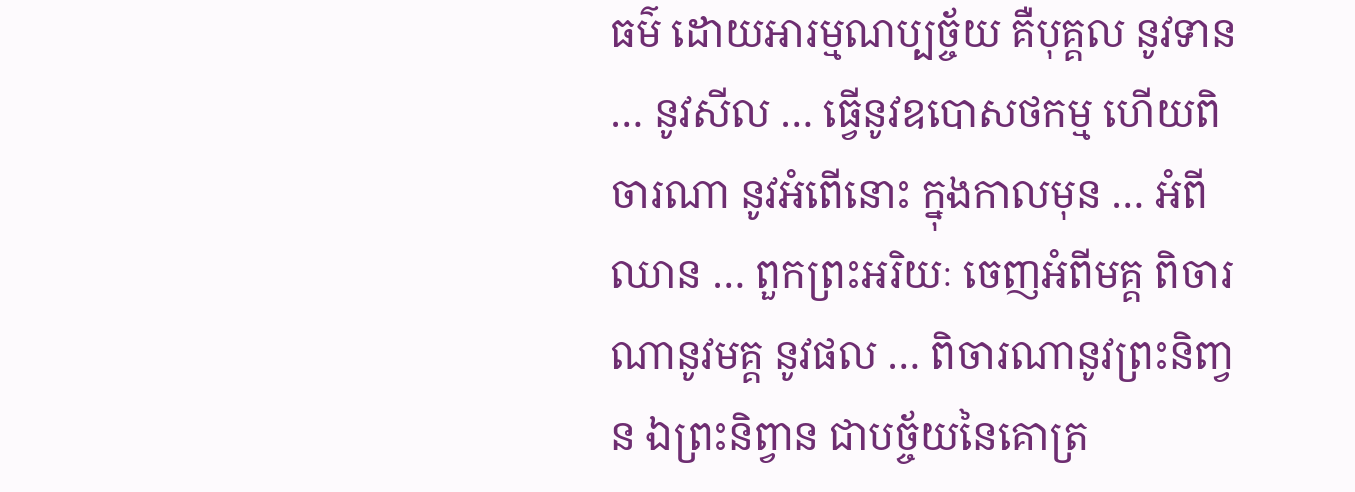ធម៌ ដោយអារម្មណប្បច្ច័យ គឺបុគ្គល នូវទាន … នូវសីល … ធ្វើនូវឧបោសថកម្ម ហើយពិចារណា នូវអំពើនោះ ក្នុងកាលមុន … អំពីឈាន … ពួកព្រះអរិយៈ ចេញអំពីមគ្គ ពិចារណានូវមគ្គ នូវផល … ពិចារណានូវព្រះនិពា្វន ឯព្រះនិព្វាន ជាបច្ច័យនៃគោត្រ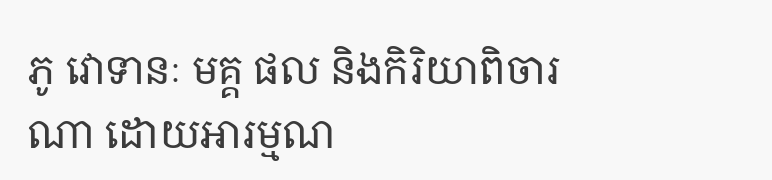ភូ វោទានៈ មគ្គ ផល និងកិរិយាពិចារណា ដោយអារម្មណ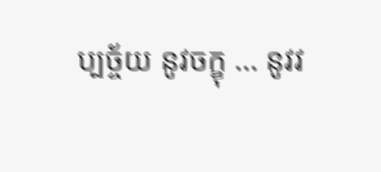ប្បច្ច័យ នូវចក្ខុ … នូវវ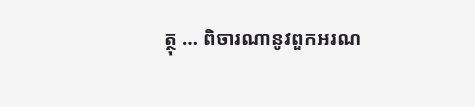ត្ថុ … ពិចារណានូវពួកអរណ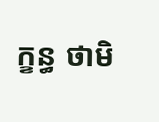ក្ខន្ធ ថាមិ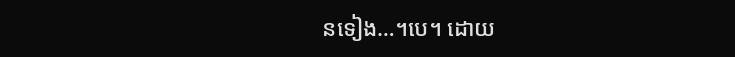នទៀង…។បេ។ ដោយ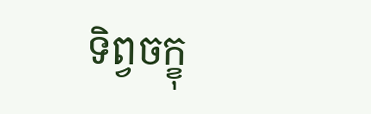ទិព្វចក្ខុ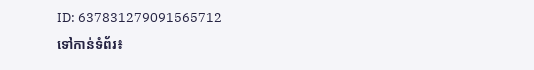ID: 637831279091565712
ទៅកាន់ទំព័រ៖